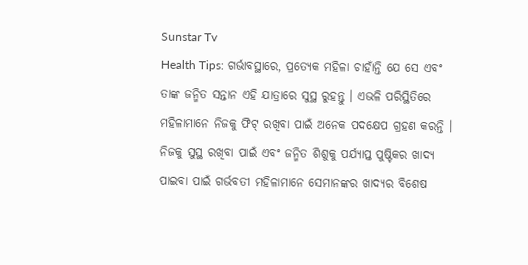Sunstar Tv
Health Tips: ଗର୍ଭାବସ୍ଥାରେ, ପ୍ରତ୍ୟେକ ମହିଳା ଚାହାଁନ୍ତି ଯେ ସେ ଏବଂ ତାଙ୍କ ଜନ୍ମିତ ସନ୍ତାନ ଏହି ଯାତ୍ରାରେ ସୁସ୍ଥ ରୁହନ୍ତୁ । ଏଭଳି ପରିସ୍ଥିତିରେ ମହିଳାମାନେ ନିଜକୁ ଫିଟ୍ ରଖିବା ପାଇଁ ଅନେକ ପଦକ୍ଷେପ ଗ୍ରହଣ କରନ୍ତି ।
ନିଜକୁ ସୁସ୍ଥ ରଖିବା ପାଇଁ ଏବଂ ଜନ୍ମିତ ଶିଶୁକୁ ପର୍ଯ୍ୟାପ୍ତ ପୁଷ୍ଟିକର ଖାଦ୍ୟ ପାଇବା ପାଇଁ ଗର୍ଭବତୀ ମହିଳାମାନେ ସେମାନଙ୍କର ଖାଦ୍ୟର ବିଶେଷ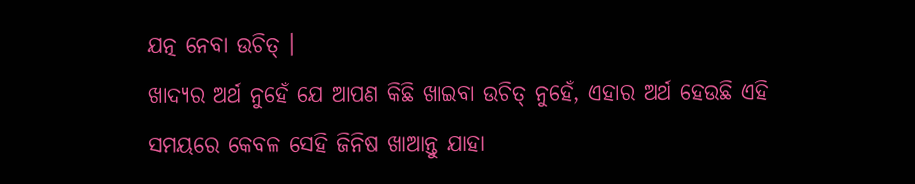ଯତ୍ନ ନେବା ଉଚିତ୍ ।
ଖାଦ୍ୟର ଅର୍ଥ ନୁହେଁ ଯେ ଆପଣ କିଛି ଖାଇବା ଉଚିତ୍ ନୁହେଁ, ଏହାର ଅର୍ଥ ହେଉଛି ଏହି ସମୟରେ କେବଳ ସେହି ଜିନିଷ ଖାଆନ୍ତୁ ଯାହା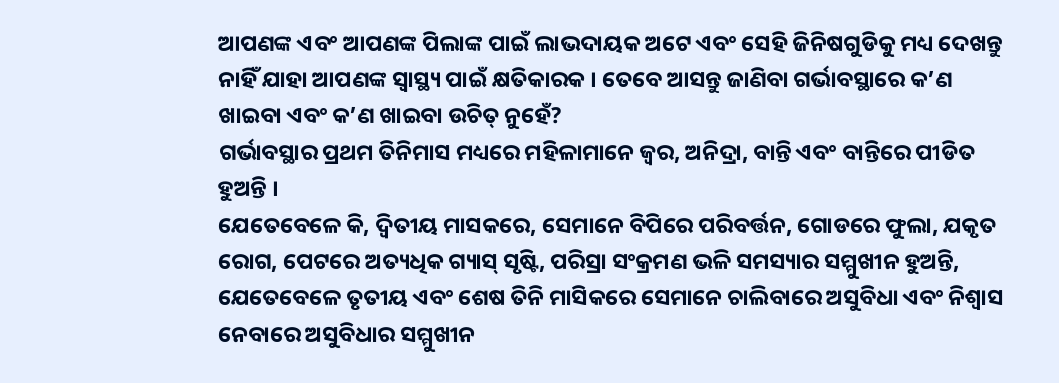ଆପଣଙ୍କ ଏବଂ ଆପଣଙ୍କ ପିଲାଙ୍କ ପାଇଁ ଲାଭଦାୟକ ଅଟେ ଏବଂ ସେହି ଜିନିଷଗୁଡିକୁ ମଧ୍ୟ ଦେଖନ୍ତୁ ନାହିଁ ଯାହା ଆପଣଙ୍କ ସ୍ୱାସ୍ଥ୍ୟ ପାଇଁ କ୍ଷତିକାରକ । ତେବେ ଆସନ୍ତୁ ଜାଣିବା ଗର୍ଭାବସ୍ଥାରେ କ’ଣ ଖାଇବା ଏବଂ କ’ଣ ଖାଇବା ଉଚିତ୍ ନୁହେଁ?
ଗର୍ଭାବସ୍ଥାର ପ୍ରଥମ ତିନିମାସ ମଧ୍ୟରେ ମହିଳାମାନେ ଜ୍ୱର, ଅନିଦ୍ରା, ବାନ୍ତି ଏବଂ ବାନ୍ତିରେ ପୀଡିତ ହୁଅନ୍ତି ।
ଯେତେବେଳେ କି, ଦ୍ୱିତୀୟ ମାସକରେ, ସେମାନେ ବିପିରେ ପରିବର୍ତ୍ତନ, ଗୋଡରେ ଫୁଲା, ଯକୃତ ରୋଗ, ପେଟରେ ଅତ୍ୟଧିକ ଗ୍ୟାସ୍ ସୃଷ୍ଟି, ପରିସ୍ରା ସଂକ୍ରମଣ ଭଳି ସମସ୍ୟାର ସମ୍ମୁଖୀନ ହୁଅନ୍ତି, ଯେତେବେଳେ ତୃତୀୟ ଏବଂ ଶେଷ ତିନି ମାସିକରେ ସେମାନେ ଚାଲିବାରେ ଅସୁବିଧା ଏବଂ ନିଶ୍ୱାସ ନେବାରେ ଅସୁବିଧାର ସମ୍ମୁଖୀନ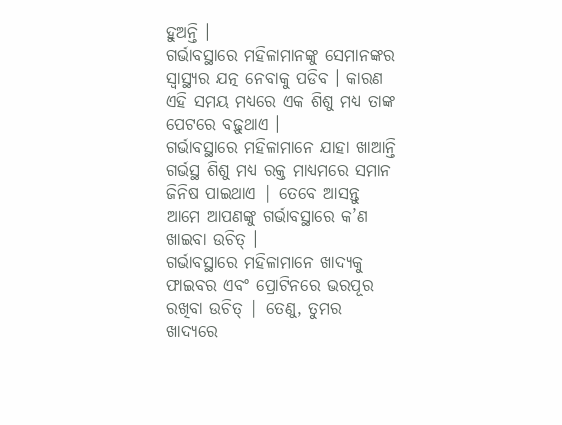ହୁଅନ୍ତି ।
ଗର୍ଭାବସ୍ଥାରେ ମହିଳାମାନଙ୍କୁ ସେମାନଙ୍କର ସ୍ୱାସ୍ଥ୍ୟର ଯତ୍ନ ନେବାକୁ ପଡିବ । କାରଣ ଏହି ସମୟ ମଧ୍ୟରେ ଏକ ଶିଶୁ ମଧ୍ୟ ତାଙ୍କ ପେଟରେ ବଢ଼ୁଥାଏ ।
ଗର୍ଭାବସ୍ଥାରେ ମହିଳାମାନେ ଯାହା ଖାଆନ୍ତି ଗର୍ଭସ୍ଥ ଶିଶୁ ମଧ୍ୟ ରକ୍ତ ମାଧ୍ୟମରେ ସମାନ ଜିନିଷ ପାଇଥାଏ | ତେବେ ଆସନ୍ତୁ ଆମେ ଆପଣଙ୍କୁ ଗର୍ଭାବସ୍ଥାରେ କ’ଣ ଖାଇବା ଉଚିତ୍ ।
ଗର୍ଭାବସ୍ଥାରେ ମହିଳାମାନେ ଖାଦ୍ୟକୁ ଫାଇବର ଏବଂ ପ୍ରୋଟିନରେ ଭରପୂର ରଖିବା ଉଚିତ୍ | ତେଣୁ, ତୁମର ଖାଦ୍ୟରେ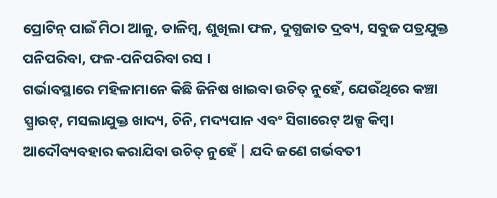ପ୍ରୋଟିନ୍ ପାଇଁ ମିଠା ଆଳୁ, ଡାଳିମ୍ବ, ଶୁଖିଲା ଫଳ, ଦୁଗ୍ଧଜାତ ଦ୍ରବ୍ୟ, ସବୁଜ ପତ୍ରଯୁକ୍ତ ପନିପରିବା, ଫଳ-ପନିପରିବା ରସ ।
ଗର୍ଭାବସ୍ଥାରେ ମହିଳାମାନେ କିଛି ଜିନିଷ ଖାଇବା ଉଚିତ୍ ନୁହେଁ, ଯେଉଁଥିରେ କଞ୍ଚା ସ୍ପ୍ରାଉଟ୍, ମସଲାଯୁକ୍ତ ଖାଦ୍ୟ, ଚିନି, ମଦ୍ୟପାନ ଏବଂ ସିଗାରେଟ୍ ଅଳ୍ପ କିମ୍ବା ଆଦୌବ୍ୟବହାର କରାଯିବା ଉଚିତ୍ ନୁହେଁ | ଯଦି ଜଣେ ଗର୍ଭବତୀ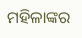ମହିଳାଙ୍କର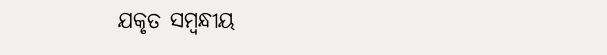ଯକୃତ ସମ୍ବନ୍ଧୀୟ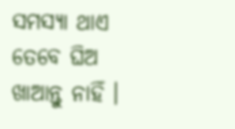ସମସ୍ୟା ଥାଏ ତେବେ ଘିଅ ଖାଆନ୍ତୁ ନାହିଁ ।